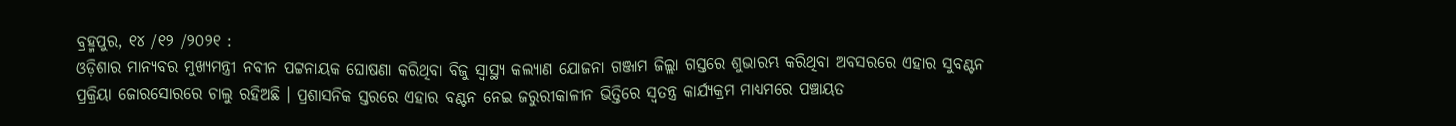ବ୍ରହ୍ମପୁର, ୧୪ /୧୨ /୨୦୨୧ :
ଓଡ଼ିଶାର ମାନ୍ୟବର ମୁଖ୍ୟମନ୍ତ୍ରୀ ନବୀନ ପଟ୍ଟନାୟକ ଘୋଷଣା କରିଥିବା ବିଜୁ ସ୍ୱାସ୍ଥ୍ୟ କଲ୍ୟାଣ ଯୋଜନା ଗଞ୍ଜାମ ଜିଲ୍ଲା ଗସ୍ତରେ ଶୁଭାରମ୍ଭ କରିଥିବା ଅବସରରେ ଏହାର ସୁବଣ୍ଟନ ପ୍ରକ୍ରିୟା ଜୋରସୋରରେ ଚାଲୁ ରହିଅଛି । ପ୍ରଶାସନିକ ସ୍ତରରେ ଏହାର ବଣ୍ଟନ ନେଇ ଜରୁରୀକାଳୀନ ଭିତ୍ତିରେ ସ୍ବତନ୍ତ୍ର କାର୍ଯ୍ୟକ୍ରମ ମାଧ୍ୟମରେ ପଞ୍ଚାୟତ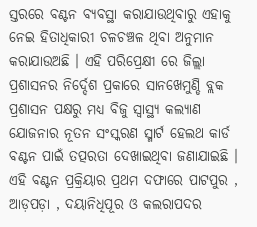ସ୍ତରରେ ବଣ୍ଟନ ବ୍ୟବସ୍ଥା କରାଯାଉଥିବାରୁ ଏହାକୁ ନେଇ ହିତାଧିକାରୀ ଚଳଚଞ୍ଚଳ ଥିବା ଅନୁମାନ କରାଯାଉଅଛି । ଏହି ପରିପ୍ରେକ୍ଷୀ ରେ ଜିଲ୍ଲା ପ୍ରଶାସନର ନିର୍ଦ୍ଦେଶ ପ୍ରକାରେ ସାନଖେମୁଣ୍ଡି ବ୍ଲକ ପ୍ରଶାସନ ପକ୍ଷରୁ ମଧ୍ୟ ବିଜୁ ସ୍ୱାସ୍ଥ୍ୟ କଲ୍ୟାଣ ଯୋଜନାର ନୂତନ ସଂସ୍କରଣ ସ୍ମାର୍ଟ ହେଲଥ କାର୍ଡ ବଣ୍ଟନ ପାଇଁ ତତ୍ପରତା ଦେଖାଇଥିବା ଜଣାଯାଇଛି । ଏହି ବଣ୍ଟନ ପ୍ରକ୍ରିୟାର ପ୍ରଥମ ଦଫାରେ ପାଟପୁର , ଆଡ଼ପଡ଼ା , ଦୟାନିଧିପୂର ଓ କଲରାପଦର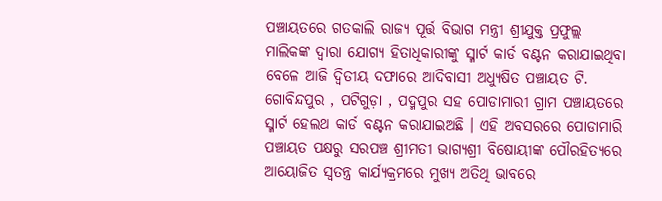ପଞ୍ଚାୟତରେ ଗତକାଲି ରାଜ୍ୟ ପୂର୍ତ୍ତ ବିଭାଗ ମନ୍ତ୍ରୀ ଶ୍ରୀଯୁକ୍ତ ପ୍ରଫୁଲ୍ଲ ମାଲିକଙ୍କ ଦ୍ୱାରା ଯୋଗ୍ୟ ହିତାଧିକାରୀଙ୍କୁ ସ୍ମାର୍ଟ କାର୍ଡ ବଣ୍ଟନ କରାଯାଇଥିବା ବେଳେ ଆଜି ଦ୍ୱିତୀୟ ଦଫାରେ ଆଦିବାସୀ ଅଧ୍ୟୁଷିତ ପଞ୍ଚାୟତ ଟି. ଗୋବିନ୍ଦପୁର , ପଟିଗୁଡ଼ା , ପଦ୍ମପୁର ସହ ପୋଡାମାରୀ ଗ୍ରାମ ପଞ୍ଚାୟତରେ ସ୍ମାର୍ଟ ହେଲଥ କାର୍ଡ ବଣ୍ଟନ କରାଯାଇଅଛି । ଏହି ଅବସରରେ ପୋଡାମାରି ପଞ୍ଚାୟତ ପକ୍ଷରୁ ସରପଞ୍ଚ ଶ୍ରୀମତୀ ଭାଗ୍ୟଶ୍ରୀ ବିଷୋୟୀଙ୍କ ପୌରହିତ୍ୟରେ ଆୟୋଜିତ ସ୍ବତନ୍ତ୍ର କାର୍ଯ୍ୟକ୍ରମରେ ମୁଖ୍ୟ ଅତିଥି ଭାବରେ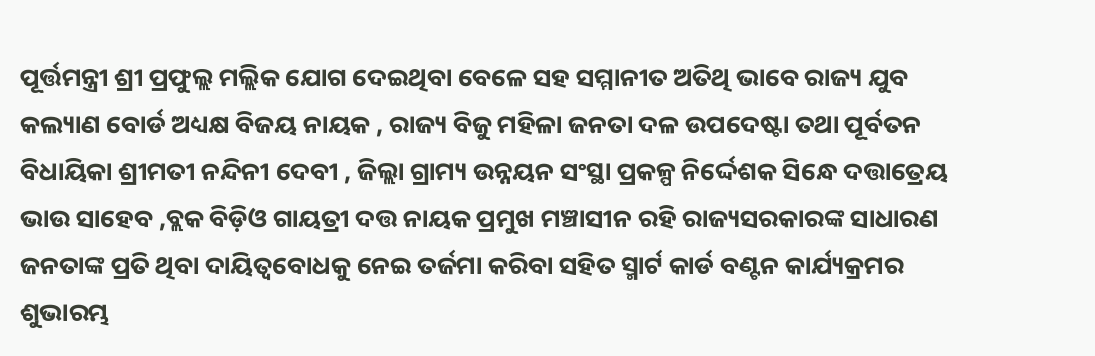ପୂର୍ତ୍ତମନ୍ତ୍ରୀ ଶ୍ରୀ ପ୍ରଫୁଲ୍ଲ ମଲ୍ଲିକ ଯୋଗ ଦେଇଥିବା ବେଳେ ସହ ସମ୍ମାନୀତ ଅତିଥି ଭାବେ ରାଜ୍ୟ ଯୁବ କଲ୍ୟାଣ ବୋର୍ଡ ଅଧ୍ୟକ୍ଷ ବିଜୟ ନାୟକ , ରାଜ୍ୟ ବିଜୁ ମହିଳା ଜନତା ଦଳ ଉପଦେଷ୍ଟା ତଥା ପୂର୍ବତନ ବିଧାୟିକା ଶ୍ରୀମତୀ ନନ୍ଦିନୀ ଦେବୀ , ଜିଲ୍ଲା ଗ୍ରାମ୍ୟ ଉନ୍ନୟନ ସଂସ୍ଥା ପ୍ରକଳ୍ପ ନିର୍ଦ୍ଦେଶକ ସିନ୍ଧେ ଦତ୍ତାତ୍ରେୟ ଭାଉ ସାହେବ ,ବ୍ଲକ ବିଡ଼ିଓ ଗାୟତ୍ରୀ ଦତ୍ତ ନାୟକ ପ୍ରମୁଖ ମଞ୍ଚାସୀନ ରହି ରାଜ୍ୟସରକାରଙ୍କ ସାଧାରଣ ଜନତାଙ୍କ ପ୍ରତି ଥିବା ଦାୟିତ୍ୱବୋଧକୁ ନେଇ ତର୍ଜମା କରିବା ସହିତ ସ୍ମାର୍ଟ କାର୍ଡ ବଣ୍ଟନ କାର୍ଯ୍ୟକ୍ରମର ଶୁଭାରମ୍ଭ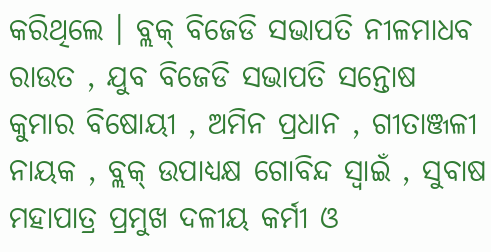କରିଥିଲେ । ବ୍ଲକ୍ ବିଜେଡି ସଭାପତି ନୀଳମାଧବ ରାଉତ , ଯୁବ ବିଜେଡି ସଭାପତି ସନ୍ତୋଷ କୁମାର ବିଷୋୟୀ , ଅମିନ ପ୍ରଧାନ , ଗୀତାଞ୍ଜଳୀ ନାୟକ , ବ୍ଲକ୍ ଉପାଧ୍ୟକ୍ଷ ଗୋବିନ୍ଦ ସ୍ବାଇଁ , ସୁବାଷ ମହାପାତ୍ର ପ୍ରମୁଖ ଦଳୀୟ କର୍ମୀ ଓ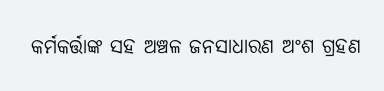କର୍ମକର୍ତ୍ତାଙ୍କ ସହ ଅଞ୍ଚଳ ଜନସାଧାରଣ ଅଂଶ ଗ୍ରହଣ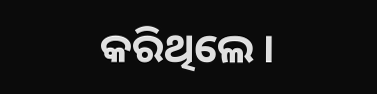କରିଥିଲେ ।